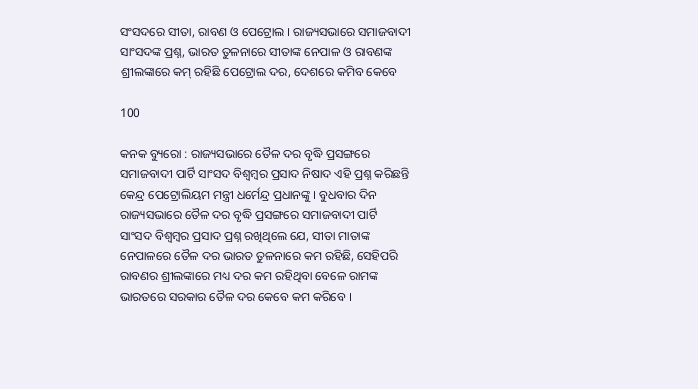ସଂସଦରେ ସୀତା, ରାବଣ ଓ ପେଟ୍ରୋଲ । ରାଜ୍ୟସଭାରେ ସମାଜବାଦୀ ସାଂସଦଙ୍କ ପ୍ରଶ୍ନ, ଭାରତ ତୁଳନାରେ ସୀତାଙ୍କ ନେପାଳ ଓ ରାବଣଙ୍କ ଶ୍ରୀଲଙ୍କାରେ କମ୍ ରହିଛି ପେଟ୍ରୋଲ ଦର, ଦେଶରେ କମିବ କେବେ

100

କନକ ବ୍ୟୁରୋ : ରାଜ୍ୟସଭାରେ ତୈଳ ଦର ବୃଦ୍ଧି ପ୍ରସଙ୍ଗରେ ସମାଜବାଦୀ ପାର୍ଟି ସାଂସଦ ବିଶ୍ୱମ୍ବର ପ୍ରସାଦ ନିଷାଦ ଏହି ପ୍ରଶ୍ନ କରିଛନ୍ତି କେନ୍ଦ୍ର ପେଟ୍ରୋଲିୟମ ମନ୍ତ୍ରୀ ଧର୍ମେନ୍ଦ୍ର ପ୍ରଧାନଙ୍କୁ । ବୁଧବାର ଦିନ ରାଜ୍ୟସଭାରେ ତୈଳ ଦର ବୃଦ୍ଧି ପ୍ରସଙ୍ଗରେ ସମାଜବାଦୀ ପାର୍ଟି ସାଂସଦ ବିଶ୍ୱମ୍ବର ପ୍ରସାଦ ପ୍ରଶ୍ନ ରଖିଥିଲେ ଯେ, ସୀତା ମାତାଙ୍କ ନେପାଳରେ ତୈଳ ଦର ଭାରତ ତୁଳନାରେ କମ ରହିଛି, ସେହିପରି ରାବଣର ଶ୍ରୀଲଙ୍କାରେ ମଧ୍ୟ ଦର କମ ରହିଥିବା ବେଳେ ରାମଙ୍କ ଭାରତରେ ସରକାର ତୈଳ ଦର କେବେ କମ କରିବେ ।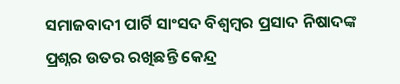ସମାଜବାଦୀ ପାର୍ଟି ସାଂସଦ ବିଶ୍ୱମ୍ବର ପ୍ରସାଦ ନିଷାଦଙ୍କ ପ୍ରଶ୍ନର ଉତର ରଖିଛନ୍ତି କେନ୍ଦ୍ର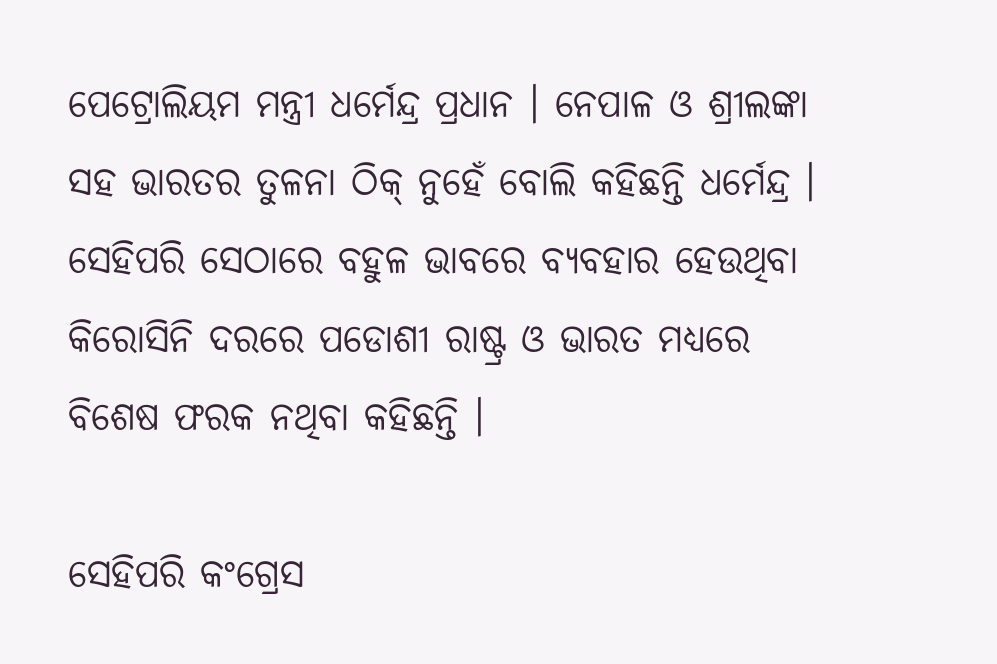ପେଟ୍ରୋଲିୟମ ମନ୍ତ୍ରୀ ଧର୍ମେନ୍ଦ୍ର ପ୍ରଧାନ । ନେପାଳ ଓ ଶ୍ରୀଲଙ୍କା ସହ ଭାରତର ତୁଳନା ଠିକ୍ ନୁହେଁ ବୋଲି କହିଛନ୍ତି ଧର୍ମେନ୍ଦ୍ର । ସେହିପରି ସେଠାରେ ବହୁଳ ଭାବରେ ବ୍ୟବହାର ହେଉଥିବା କିରୋସିନି ଦରରେ ପଡୋଶୀ ରାଷ୍ଟ୍ର ଓ ଭାରତ ମଧ୍ୟରେ ବିଶେଷ ଫରକ ନଥିବା କହିଛନ୍ତି ।

ସେହିପରି କଂଗ୍ରେସ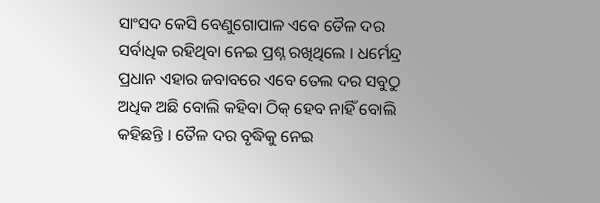ସାଂସଦ କେସି ବେଣୁଗୋପାଳ ଏବେ ତୈଳ ଦର ସର୍ବାଧିକ ରହିଥିବା ନେଇ ପ୍ରଶ୍ନ ରଖିଥିଲେ । ଧର୍ମେନ୍ଦ୍ର ପ୍ରଧାନ ଏହାର ଜବାବରେ ଏବେ ତେଲ ଦର ସବୁଠୁ ଅଧିକ ଅଛି ବୋଲି କହିବା ଠିକ୍ ହେବ ନାହିଁ ବୋଲି କହିଛନ୍ତି । ତୈଳ ଦର ବୃଦ୍ଧିକୁ ନେଇ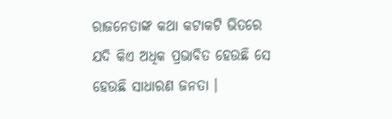ରାଜନେତାଙ୍କ କଥା କଟାକଟି ଭିତରେ ଯଦି କିଏ ଅଧିକ ପ୍ରଭାବିତ ହେଉଛି ସେ ହେଉଛି ସାଧାରଣ ଜନତା ।